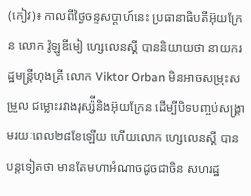(កៀវ)៖ កាលពីថ្ងៃចន្ទសប្តាហ៍នេះ ប្រធានាធិបតីអ៊ុយក្រែន លោក វ៉ូឡូឌីមៀ ហ្សេលេនស្គី បាននិយាយថា នាយករដ្ឋមន្រ្តីហុងគ្រី លោក Viktor Orban មិនអាចសម្រុះសម្រួល ជម្លោះរវាងរុស្ស៉ីនិងអ៊ុយក្រែន ដើម្បីបិទបញ្ចប់សង្រ្គាមរយៈពេល២៨ខែឡើយ ហើយលោក ហ្សេលេនស្គី បានបន្តទៀតថា មានតែមហាអំណាចដូចជាចិន សហរដ្ឋ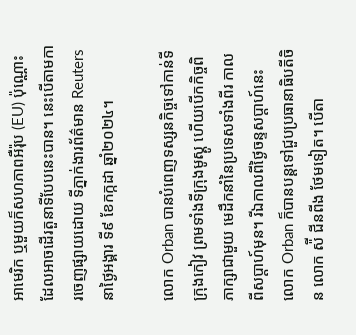អាមេរិក ឬមួយក៏សហភាពអឺរ៉ុប (EU) ប៉ុណ្ណោះ ដែលអាចដើរតួនាទីបែបនេះបាន។ នេះបើតាមការចេញផ្សាយដោយ ទីភ្នាក់ងារព័ត៌មាន Reuters នាថ្ងៃអង្គារ ទី៩ ខែកក្កដា ឆ្នាំ២០២៤។

លោក Orban បានបំពេញទស្សនកិច្ចទៅកាន់ទីក្រុងកៀវ ព្រមទាំងទីក្រុងមូស្គូ ហើយបើកកិច្ចពិភាក្សាជាមួយ មេដឹកនាំនៃប្រទេសទាំងពីរ កាលពីសប្តាហ៍មុន។ រីឯកាលពីថ្ងៃចន្ទសប្តាហ៍នេះ លោក Orban ក៏បានបន្តទៅជួបប្រធានាធិបតីចិន លោក ស៉ី ជីនពីង ថែមទៀត។ បើតា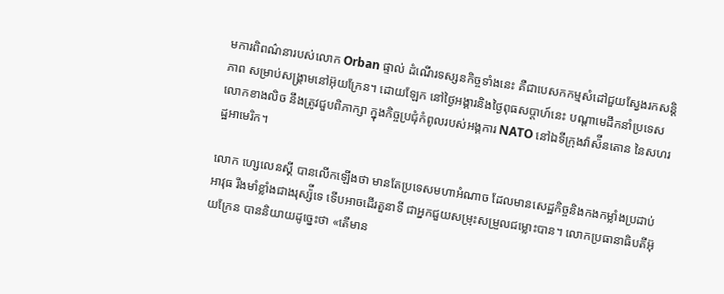មការពិពណ៌នារបស់លោក Orban ផ្ទាល់ ដំណើរទស្សនកិច្ចទាំងនេះ គឺជាបេសកកម្មសំដៅជួយស្វែងរកសន្តិភាព សម្រាប់សង្រ្គាមនៅអ៊ុយក្រែន។ ដោយឡែក នៅថ្ងៃអង្គារនិងថ្ងៃពុធសប្តាហ៍នេះ បណ្តាមេដឹកនាំប្រទេសលោកខាងលិច នឹងត្រូវជួបពិភាក្សា ក្នុងកិច្ចប្រជុំកំពូលរបស់អង្គការ NATO នៅឯទីក្រុងវ៉ាស៉ីនតោន នៃសហរដ្ឋអាមេរិក។

លោក ហ្សេលេនស្គី បានលើកឡើងថា មានតែប្រទេសមហាអំណាច ដែលមានសេដ្ឋកិច្ចនិងកងកម្លាំងប្រដាប់អាវុធ រឹងមាំខ្លាំងជាងរុស្ស៉ីទេ ទើបអាចដើរតួនាទី ជាអ្នកជួយសម្រុះសម្រួលជម្លោះបាន។ លោកប្រធានាធិបតីអ៊ុយក្រែន បាននិយាយដូច្នេះថា «តើមាន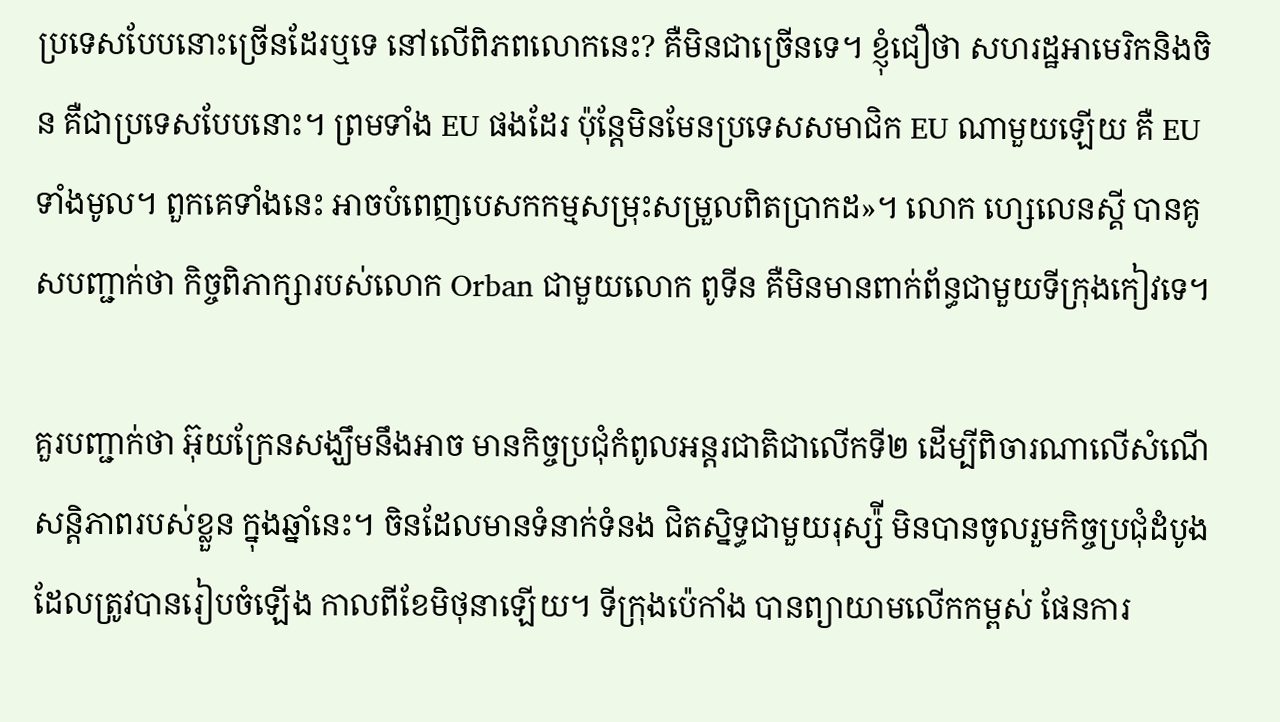ប្រទេសបែបនោះច្រើនដែរឬទេ នៅលើពិភពលោកនេះ? គឺមិនជាច្រើនទេ។ ខ្ញុំជឿថា សហរដ្ឋអាមេរិកនិងចិន គឺជាប្រទេសបែបនោះ។ ព្រមទាំង EU ផងដែរ ប៉ុន្តែមិនមែនប្រទេសសមាជិក EU ណាមួយឡើយ គឺ EU ទាំងមូល។ ពួកគេទាំងនេះ អាចបំពេញបេសកកម្មសម្រុះសម្រួលពិតប្រាកដ»។ លោក ហ្សេលេនស្គី បានគូសបញ្ជាក់ថា កិច្ចពិភាក្សារបស់លោក Orban ជាមួយលោក ពូទីន គឺមិនមានពាក់ព័ន្ធជាមួយទីក្រុងកៀវទេ។

គួរបញ្ជាក់ថា អ៊ុយក្រែនសង្ឃឹមនឹងអាច មានកិច្ចប្រជុំកំពូលអន្តរជាតិជាលើកទី២ ដើម្បីពិចារណាលើសំណើសន្តិភាពរបស់ខ្លួន ក្នុងឆ្នាំនេះ។ ចិនដែលមានទំនាក់ទំនង ជិតស្និទ្ធជាមួយរុស្ស៉ី មិនបានចូលរួមកិច្ចប្រជុំដំបូង ដែលត្រូវបានរៀបចំឡើង កាលពីខែមិថុនាឡើយ។ ទីក្រុងប៉េកាំង បានព្យាយាមលើកកម្ពស់ ផែនការ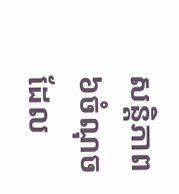សន្តិភាព ៦ចំណុច ដែល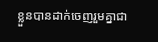ខ្លួនបានដាក់ចេញរួមគ្នាជា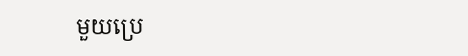មួយប្រេ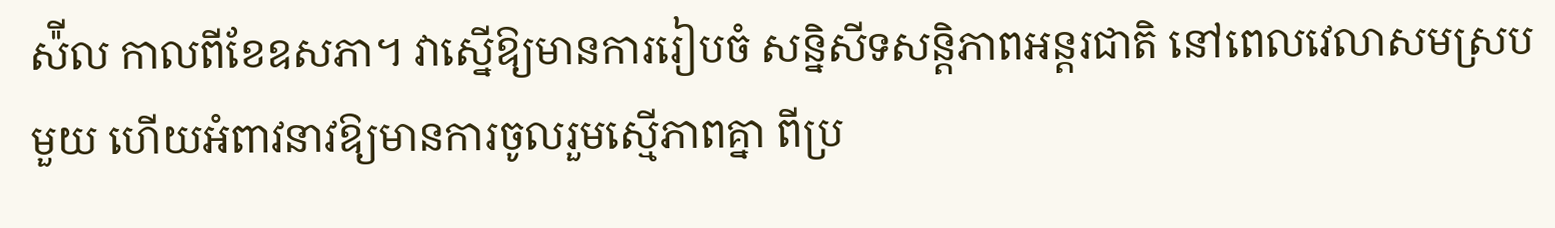ស៉ីល កាលពីខែឧសភា។ វាស្នើឱ្យមានការរៀបចំ សន្និសីទសន្តិភាពអន្តរជាតិ នៅពេលវេលាសមស្របមួយ ហើយអំពាវនាវឱ្យមានការចូលរួមស្មើភាពគ្នា ពីប្រ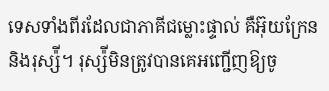ទេសទាំងពីរដែលជាភាគីជម្លោះផ្ទាល់ គឺអ៊ុយក្រែននិងរុស្ស៉ី។ រុស្ស៉ីមិនត្រូវបានគេអញ្ជើញឱ្យចូ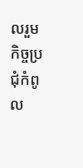លរួម កិច្ចប្រជុំកំពូល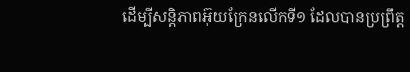ដើម្បីសន្តិភាពអ៊ុយក្រែនលើកទី១ ដែលបានប្រព្រឹត្ត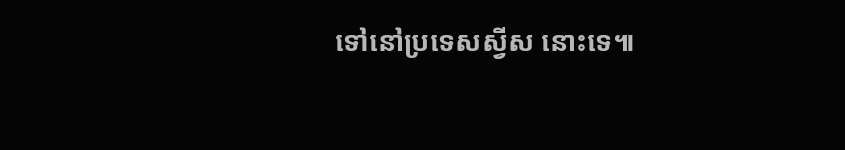ទៅនៅប្រទេសស្វីស នោះទេ៕